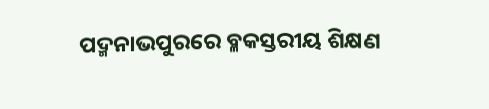ପଦ୍ମନାଭପୁରରେ ବ୍ଳକସ୍ତରୀୟ ଶିକ୍ଷଣ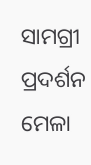ସାମଗ୍ରୀ ପ୍ରଦର୍ଶନ ମେଳା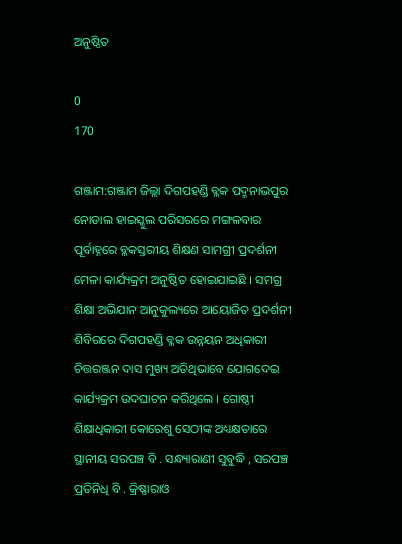ଅନୁଷ୍ଠିତ

0
170

ଗଞ୍ଜାମ:ଗଞ୍ଜାମ ଜିଲ୍ଲା ଦିଗପହଣ୍ଡି ବ୍ଳକ ପଦ୍ମନାଭପୁର ନୋଡାଲ ହାଇସ୍କୁଲ ପରିସରରେ ମଙ୍ଗଳବାର ପୂର୍ବାହ୍ନରେ ବ୍ଳକସ୍ତରୀୟ ଶିକ୍ଷଣ ସାମଗ୍ରୀ ପ୍ରଦର୍ଶନୀ ମେଳା କାର୍ଯ୍ୟକ୍ରମ ଅନୁଷ୍ଠିତ ହୋଇଯାଇଛି । ସମଗ୍ର ଶିକ୍ଷା ଅଭିଯାନ ଆନୁକୁଲ୍ୟରେ ଆୟୋଜିତ ପ୍ରଦର୍ଶନୀ ଶିବିରରେ ଦିଗପହଣ୍ଡି ବ୍ଳକ ଉନ୍ନୟନ ଅଧିକାରୀ ଚିତ୍ତରଞ୍ଜନ ଦାସ ମୁଖ୍ୟ ଅତିଥିଭାବେ ଯୋଗଦେଇ କାର୍ଯ୍ୟକ୍ରମ ଉଦଘାଟନ କରିଥିଲେ । ଗୋଷ୍ଠୀ ଶିକ୍ଷାଧିକାରୀ କୋରେଶୁ ସେଠୀଙ୍କ ଅଧ୍ୟକ୍ଷତାରେ ସ୍ଥାନୀୟ ସରପଞ୍ଚ ବି . ସନ୍ଧ୍ୟାରାଣୀ ସୁବୁଦ୍ଧି , ସରପଞ୍ଚ ପ୍ରତିନିଧି ବି . କ୍ରିଷ୍ଣାରାଓ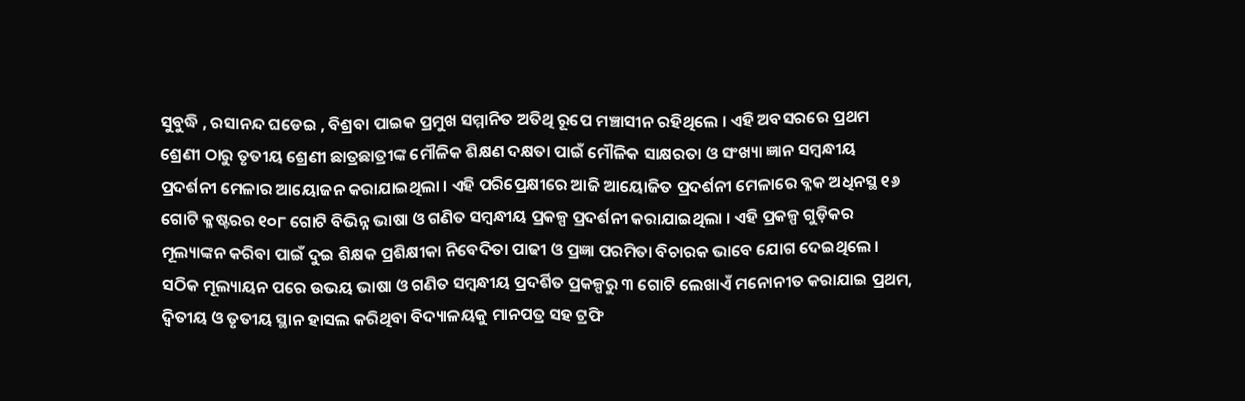ସୁବୁଦ୍ଧି , ରସାନନ୍ଦ ଘଡେଇ , ବିଶ୍ରବା ପାଇକ ପ୍ରମୁଖ ସମ୍ମାନିତ ଅତିଥି ରୂପେ ମଞ୍ଚାସୀନ ରହିଥିଲେ । ଏହି ଅବସରରେ ପ୍ରଥମ ଶ୍ରେଣୀ ଠାରୁ ତୃତୀୟ ଶ୍ରେଣୀ ଛାତ୍ରଛାତ୍ରୀଙ୍କ ମୌଳିକ ଶିକ୍ଷଣ ଦକ୍ଷତା ପାଇଁ ମୌଳିକ ସାକ୍ଷରତା ଓ ସଂଖ୍ୟା ଜ୍ଞାନ ସମ୍ବନ୍ଧୀୟ ପ୍ରଦର୍ଶନୀ ମେଳାର ଆୟୋଜନ କରାଯାଇଥିଲା । ଏହି ପରିପ୍ରେକ୍ଷୀରେ ଆଜି ଆୟୋଜିତ ପ୍ରଦର୍ଶନୀ ମେଳାରେ ବ୍ଳକ ଅଧିନସ୍ଥ ୧୬ ଗୋଟି କ୍ଳଷ୍ଟରର ୧୦୮ ଗୋଟି ବିଭିନ୍ନ ଭାଷା ଓ ଗଣିତ ସମ୍ବନ୍ଧୀୟ ପ୍ରକଳ୍ପ ପ୍ରଦର୍ଶନୀ କରାଯାଇଥିଲା । ଏହି ପ୍ରକଳ୍ପ ଗୁଡ଼ିକର ମୂଲ୍ୟାଙ୍କନ କରିବା ପାଇଁ ଦୁଇ ଶିକ୍ଷକ ପ୍ରଶିକ୍ଷୀକା ନିବେଦିତା ପାଢୀ ଓ ପ୍ରଜ୍ଞା ପରମିତା ବିଚାରକ ଭାବେ ଯୋଗ ଦେଇଥିଲେ । ସଠିକ ମୂଲ୍ୟାୟନ ପରେ ଉଭୟ ଭାଷା ଓ ଗଣିତ ସମ୍ବନ୍ଧୀୟ ପ୍ରଦର୍ଶିତ ପ୍ରକଳ୍ପରୁ ୩ ଗୋଟି ଲେଖାଏଁ ମନୋନୀତ କରାଯାଇ ପ୍ରଥମ, ଦ୍ବିତୀୟ ଓ ତୃତୀୟ ସ୍ଥାନ ହାସଲ କରିଥିବା ବିଦ୍ୟାଳୟକୁ ମାନପତ୍ର ସହ ଟ୍ରଫି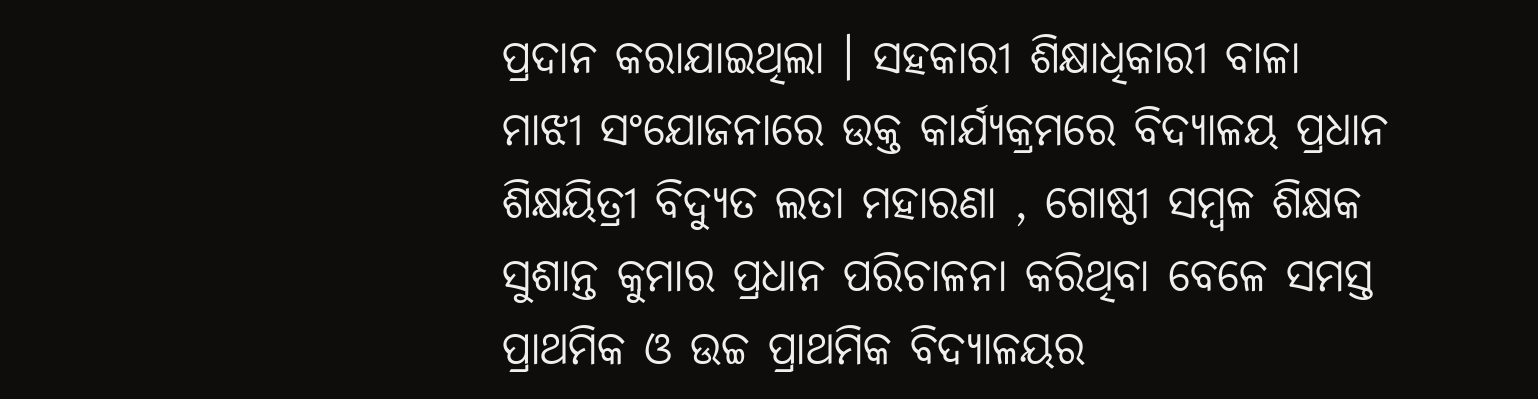ପ୍ରଦାନ କରାଯାଇଥିଲା । ସହକାରୀ ଶିକ୍ଷାଧିକାରୀ ବାଳା ମାଝୀ ସଂଯୋଜନାରେ ଉକ୍ତ କାର୍ଯ୍ୟକ୍ରମରେ ବିଦ୍ୟାଳୟ ପ୍ରଧାନ ଶିକ୍ଷୟିତ୍ରୀ ବିଦ୍ୟୁତ ଲତା ମହାରଣା , ଗୋଷ୍ଠୀ ସମ୍ବଳ ଶିକ୍ଷକ ସୁଶାନ୍ତ କୁମାର ପ୍ରଧାନ ପରିଚାଳନା କରିଥିବା ବେଳେ ସମସ୍ତ ପ୍ରାଥମିକ ଓ ଉଚ୍ଚ ପ୍ରାଥମିକ ବିଦ୍ୟାଳୟର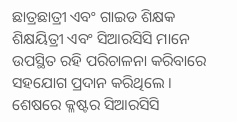ଛାତ୍ରଛାତ୍ରୀ ଏବଂ ଗାଇଡ ଶିକ୍ଷକ ଶିକ୍ଷୟିତ୍ରୀ ଏବଂ ସିଆରସିସି ମାନେ ଉପସ୍ଥିତ ରହି ପରିଚାଳନା କରିବାରେ ସହଯୋଗ ପ୍ରଦାନ କରିଥିଲେ । ଶେଷରେ କ୍ଳଷ୍ଟର ସିଆରସିସି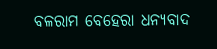ବଳରାମ ବେହେରା ଧନ୍ୟବାଦ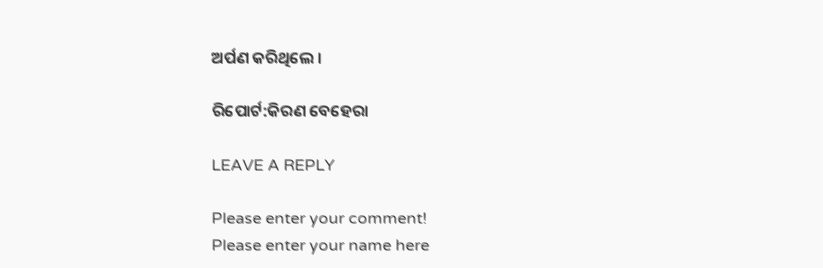ଅର୍ପଣ କରିଥିଲେ ।

ରିପୋର୍ଟ:କିରଣ ବେହେରା

LEAVE A REPLY

Please enter your comment!
Please enter your name here